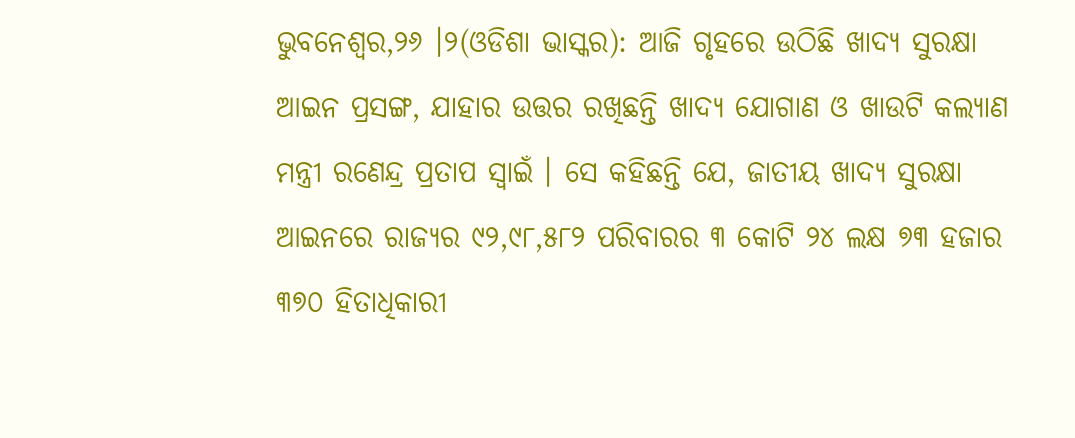ଭୁବନେଶ୍ୱର,୨୬ ।୨(ଓଡିଶା ଭାସ୍କର): ଆଜି ଗୃହରେ ଉଠିଛି ଖାଦ୍ୟ ସୁରକ୍ଷା ଆଇନ ପ୍ରସଙ୍ଗ, ଯାହାର ଉତ୍ତର ରଖିଛନ୍ତି ଖାଦ୍ୟ ଯୋଗାଣ ଓ ଖାଉଟି କଲ୍ୟାଣ ମନ୍ତ୍ରୀ ରଣେନ୍ଦ୍ର ପ୍ରତାପ ସ୍ୱାଇଁ । ସେ କହିଛନ୍ତି ଯେ, ଜାତୀୟ ଖାଦ୍ୟ ସୁରକ୍ଷା ଆଇନରେ ରାଜ୍ୟର ୯୨,୯୮,୫୮୨ ପରିବାରର ୩ କୋଟି ୨୪ ଲକ୍ଷ ୭୩ ହଜାର ୩୭୦ ହିତାଧିକାରୀ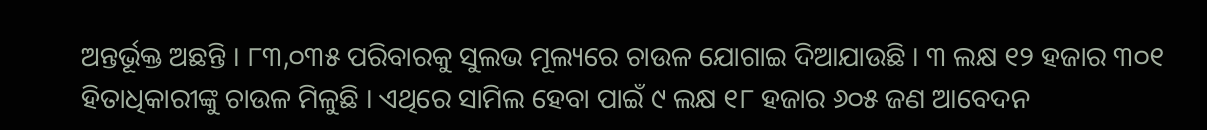ଅନ୍ତର୍ଭୂକ୍ତ ଅଛନ୍ତି । ୮୩,୦୩୫ ପରିବାରକୁ ସୁଲଭ ମୂଲ୍ୟରେ ଚାଉଳ ଯୋଗାଇ ଦିଆଯାଉଛି । ୩ ଲକ୍ଷ ୧୨ ହଜାର ୩୦୧ ହିତାଧିକାରୀଙ୍କୁ ଚାଉଳ ମିଳୁଛି । ଏଥିରେ ସାମିଲ ହେବା ପାଇଁ ୯ ଲକ୍ଷ ୧୮ ହଜାର ୬୦୫ ଜଣ ଆବେଦନ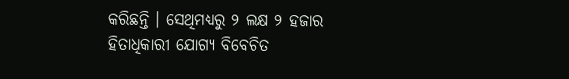କରିଛନ୍ତି । ସେଥିମଧ୍ୟରୁ ୨ ଲକ୍ଷ ୨ ହଜାର ହିତାଧିକାରୀ ଯୋଗ୍ୟ ବିବେଚିତ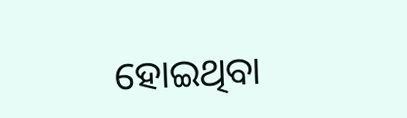ହୋଇଥିବା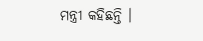ମନ୍ତ୍ରୀ କହିଛନ୍ତି ।